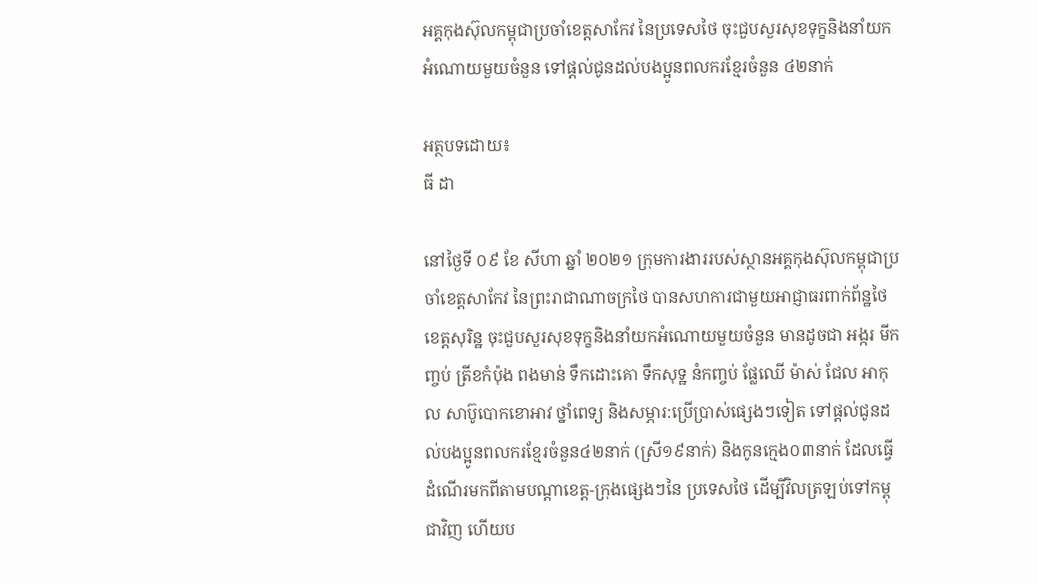អគ្គកុងស៊ុលកម្ពុជាប្រចាំខេត្តសាកែវ នៃប្រទេសថៃ ចុះជួបសួរសុខទុក្ខនិងនាំយកអំណោយមួយចំនួន ទៅផ្តល់ជូនដល់បងប្អូនពលករខ្មែរចំនួន ៤២នាក់

អត្ថបទដោយ៖
ធី ដា

នៅថ្ងៃទី ០៩ ខែ សីហា ឆ្នាំ ២០២១ ក្រុមការងាររបស់ស្ថានអគ្គកុងស៊ុលកម្ពុជាប្រចាំខេត្តសាកែវ នៃព្រះរាជាណាចក្រថៃ បានសហការជាមួយអាជ្ញាធរពាក់ព័ន្ឋថៃ ខេត្តសុរិន្ឋ ចុះជួបសួរសុខទុក្ខនិងនាំយកអំណោយមួយចំនួន មានដូចជា អង្ករ មីកញ្ចប់ ត្រីខកំប៉ុង ពងមាន់ ទឹកដោះគោ ទឹកសុទ្ឋ នំកញ្ចប់ ផ្លែឈើ ម៉ាស់ ជែល អាកុល សាប៊ូបោកខោអាវ ថ្នាំពេទ្យ និងសម្ភារ:ប្រើប្រាស់ផ្សេងៗទៀត ទៅផ្តល់ជូនដល់បងប្អូនពលករខ្មែរចំនួន៤២នាក់ (ស្រី១៩នាក់) និងកូនក្មេង០៣នាក់ ដែលធ្វើដំណើរមកពីតាមបណ្តាខេត្ត-ក្រុងផ្សេងៗនៃ ប្រទេសថៃ ដើម្បីវិលត្រឡប់ទៅកម្ពុជាវិញ ហើយប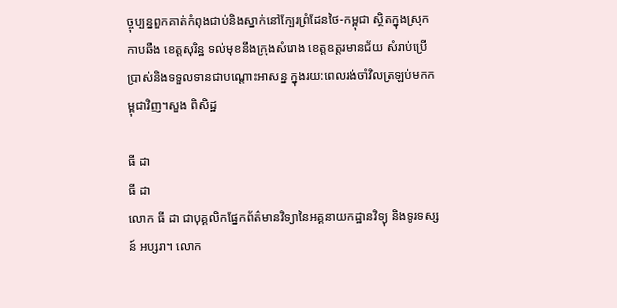ច្ចុប្បន្នពួកគាត់កំពុងជាប់និងស្នាក់នៅក្បែរព្រំដែនថៃ-កម្ពុជា ស្ថិតក្នុងស្រុកកាបឆឺង ខេត្តសុរិន្ឋ ទល់មុខនឹងក្រុងសំរោង ខេត្តឧត្តរមានជ័យ សំរាប់ប្រើប្រាស់និងទទួលទានជាបណ្តោះអាសន្ន ក្នុងរយ:ពេលរង់ចាំវិលត្រឡប់មកកម្ពុជាវិញ។សួង ពិសិដ្ឋ

ធី ដា
ធី ដា
លោក ធី ដា ជាបុគ្គលិកផ្នែកព័ត៌មានវិទ្យានៃអគ្គនាយកដ្ឋានវិទ្យុ និងទូរទស្សន៍ អប្សរា។ លោក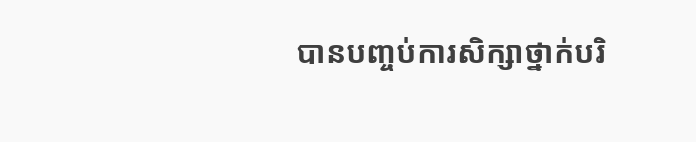បានបញ្ចប់ការសិក្សាថ្នាក់បរិ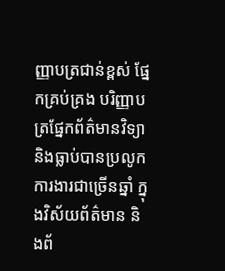ញ្ញាបត្រជាន់ខ្ពស់ ផ្នែកគ្រប់គ្រង បរិញ្ញាបត្រផ្នែកព័ត៌មានវិទ្យា និងធ្លាប់បានប្រលូកការងារជាច្រើនឆ្នាំ ក្នុងវិស័យព័ត៌មាន និងព័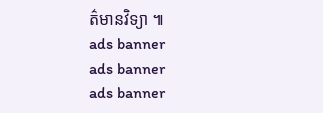ត៌មានវិទ្យា ៕
ads banner
ads banner
ads banner